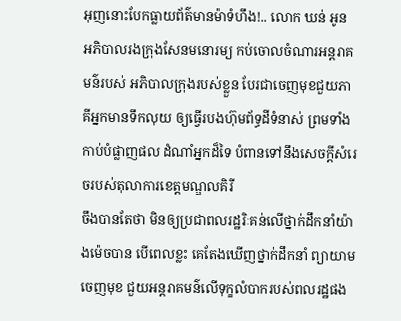អុញនោះបែកធ្លាយព័ត៌មានម៉ាទំហឹង!.. លោក ឃន់ អូន អភិបាលរងក្រុងសែនមនោរម្យ កប់ចោលចំណារអន្តរាគមន៌របស់ អភិបាលក្រុងរបស់ខ្លួន បែរជាចេញមុខជួយភាគីអ្នកមានទឹកលុយ ឲ្យធ្វើរបងហ៊ុមព័ទ្ធដីទំនាស់ ព្រមទាំងកាប់បំផ្លាញផល ដំណាំអ្នកដ៏ទៃ បំពានទៅនឹងសេចក្តីសំរេចរបស់តុលាការខេត្តមណ្ឌលគិរី
ចឹងបានតែថា មិនឲ្យប្រជាពលរដ្ឋរិៈគន់លើថ្នាក់ដឹកនាំយ៉ាងម៉េចបាន បើពេលខ្លះ គេតែងឃើញថ្នាក់ដឹកនាំ ព្យាយាមចេញមុខ ជួយអន្តរាគមន៌លើទុក្ខលំបាករបស់ពលរដ្ឋផង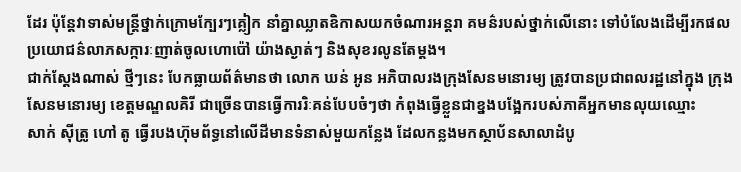ដែរ ប៉ុន្តែវាទាស់មន្ត្រីថ្នាក់ក្រោមក្បែរៗគ្លៀក នាំគ្នាឈ្លាតឧិកាសយកចំណារអន្តរា គមន៌របស់ថ្នាក់លើនោះ ទៅបំលែងដើម្បីរកផលប្រយោជន៌លាភសក្ការៈញាត់ចូលហោប៉ៅ យ៉ាងស្ងាត់ៗ និងសុខរលូនតែម្តង។
ជាក់ស្តែងណាស់ ថ្មីៗនេះ បែកធ្លាយព័ត៌មានថា លោក ឃន់ អូន អភិបាលរងក្រុងសែនមនោរម្យ ត្រូវបានប្រជាពលរដ្ឋនៅក្នុង ក្រុងសែនមនោរម្យ ខេត្តមណ្ឌលគិរី ជាច្រើនបានធ្វើការរិៈគន់បែបចំៗថា កំពុងធ្វើខ្លួនជាខ្នងបង្អែករបស់ភាគីអ្នកមានលុយឈ្មោះ
សាក់ ស៊ីត្រូ ហៅ តូ ធ្វើរបងហ៊ុមព័ទ្ធនៅលើដីមានទំនាស់មួយកន្លែង ដែលកន្លងមកស្ថាប័នសាលាដំបូ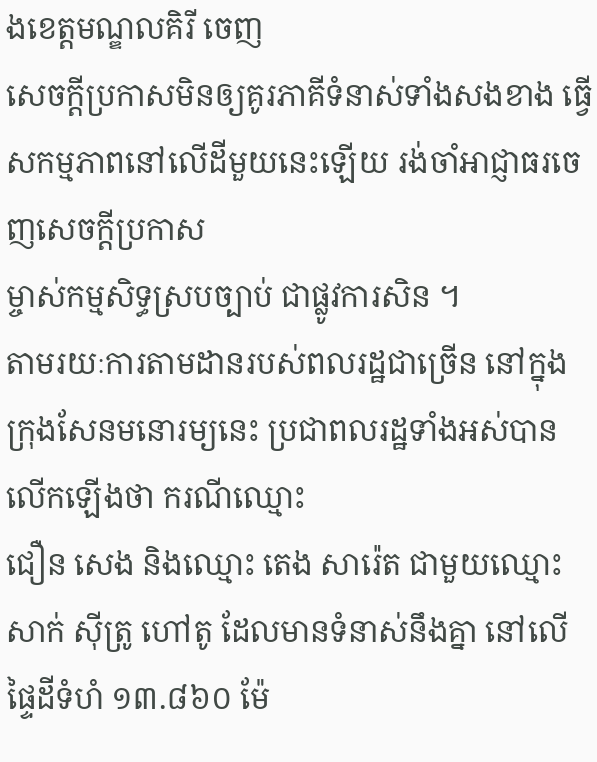ងខេត្តមណ្ឌលគិរី ចេញ
សេចក្តីប្រកាសមិនឲ្យគូរភាគីទំនាស់ទាំងសងខាង ធ្វើសកម្មភាពនៅលើដីមួយនេះឡើយ រង់ចាំអាជ្ញាធរចេញសេចក្តីប្រកាស
ម្ចាស់កម្មសិទ្ធស្របច្បាប់ ជាផ្លូវការសិន ។
តាមរយៈការតាមដានរបស់ពលរដ្ឋជាច្រើន នៅក្នុងក្រុងសែនមនោរម្យនេះ ប្រជាពលរដ្ឋទាំងអស់បានលើកឡើងថា ករណីឈ្មោះ
ជឿន សេង និងឈ្មោះ តេង សារ៉េត ជាមួយឈ្មោះ សាក់ ស៊ីត្រូ ហៅតូ ដែលមានទំនាស់នឹងគ្នា នៅលើផ្ទៃដីទំហំ ១៣.៨៦០ ម៉ែ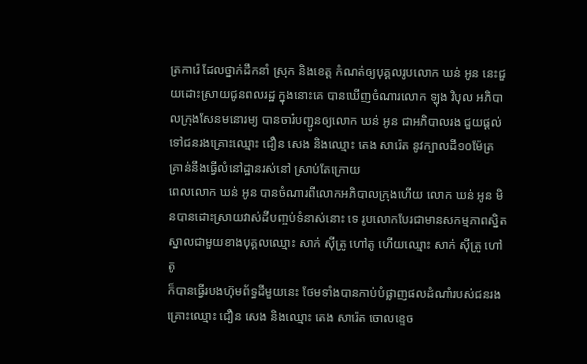ត្រការ៉េ ដែលថ្នាក់ដឹកនាំ ស្រុក និងខេត្ត កំណត់ឲ្យបុគ្គលរូបលោក ឃន់ អូន នេះជួយដោះស្រាយជូនពលរដ្ឋ ក្នុងនោះគេ បានឃើញចំណារលោក ឡុង វិបុល អភិបាលក្រុងសែនមនោរម្យ បានចារ៎បញ្ជូនឲ្យលោក ឃន់ អូន ជាអភិបាលរង ជួយផ្តល់ ទៅជនរងគ្រោះឈ្មោះ ជឿន សេង និងឈ្មោះ តេង សារ៉េត នូវក្បាលដី១០ម៉ែត្រ គ្រាន់នឹងធ្វើលំនៅដ្ឋានរស់នៅ ស្រាប់តែក្រោយ
ពេលលោក ឃន់ អូន បានចំណារពីលោកអភិបាលក្រុងហើយ លោក ឃន់ អូន មិនបានដោះស្រាយវាស់ដីបញ្ចប់ទំនាស់នោះ ទេ រូបលោកបែរជាមានសកម្មភាពស្និតស្នាលជាមួយខាងបុគ្គលឈ្មោះ សាក់ ស៊ីត្រូ ហៅតូ ហើយឈ្មោះ សាក់ ស៊ីត្រូ ហៅ តូ
ក៏បានធ្វើរបងហ៊ុមព័ទ្ធដីមួយនេះ ថែមទាំងបានកាប់បំផ្លាញផលដំណាំរបស់ជនរងគ្រោះឈ្មោះ ជឿន សេង និងឈ្មោះ តេង សារ៉េត ចោលខ្ទេច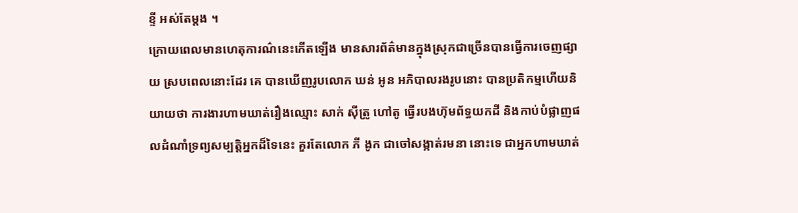ខ្ទី អស់តែម្តង ។
ក្រោយពេលមានហេតុការណ៌នេះកើតឡើង មានសារព័ត៌មានក្នុងស្រុកជាច្រើនបានធ្វើការចេញផ្សាយ ស្របពេលនោះដែរ គេ បានឃើញរូបលោក ឃន់ អូន អភិបាលរងរូបនោះ បានប្រតិកម្មហើយនិយាយថា ការងារហាមឃាត់រឿងឈ្មោះ សាក់ ស៊ីត្រូ ហៅតូ ធ្វើរបងហ៊ុមព័ទ្ធយកដី និងកាប់បំផ្លាញផលដំណាំទ្រព្យសម្បត្តិអ្នកដ៏ទៃនេះ គួរតែលោក ភី ងូក ជាចៅសង្កាត់រមនា នោះទេ ជាអ្នកហាមឃាត់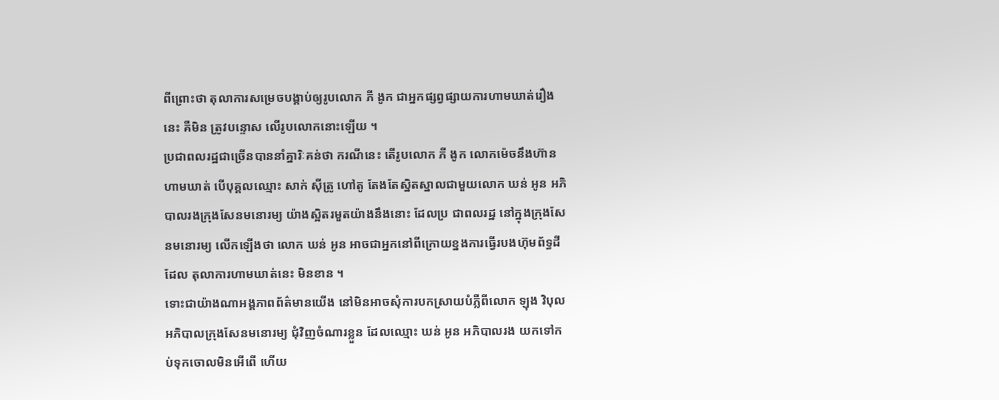ពីព្រោះថា តុលាការសម្រេចបង្គាប់ឲ្យរូបលោក ភី ងូក ជាអ្នកផ្សព្វផ្សាយការហាមឃាត់រឿងនេះ គឺមិន ត្រូវបន្ទោស លើរូបលោកនោះឡើយ ។
ប្រជាពលរដ្ឋជាច្រើនបាននាំគ្នារិៈគន់ថា ករណីនេះ តើរូបលោក ភី ងូក លោកម៉េចនឹងហ៊ានហាមឃាត់ បើបុគ្គលឈ្មោះ សាក់ ស៊ីត្រូ ហៅតូ តែងតែស្និតស្នាលជាមួយលោក ឃន់ អូន អភិបាលរងក្រុងសែនមនោរម្យ យ៉ាងស្អិតរមួតយ៉ាងនឹងនោះ ដែលប្រ ជាពលរដ្ឋ នៅក្នុងក្រុងសែនមនោរម្យ លើកឡើងថា លោក ឃន់ អូន អាចជាអ្នកនៅពីក្រោយខ្នងការធ្វើរបងហ៊ុមព័ទ្ធដី ដែល តុលាការហាមឃាត់នេះ មិនខាន ។
ទោះជាយ៉ាងណាអង្គភាពព័ត៌មានយើង នៅមិនអាចសុំការបកស្រាយបំភ្លឺពីលោក ឡុង វិបុល អភិបាលក្រុងសែនមនោរម្យ ជុំវិញចំណារខ្លួន ដែលឈ្មោះ ឃន់ អូន អភិបាលរង យកទៅកប់ទុកចោលមិនអើពើ ហើយ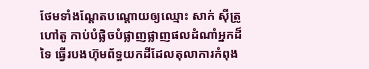ថែមទាំងណ្តែតបណ្តោយឲ្យឈ្មោះ សាក់ ស៊ីត្រូ ហៅតូ កាប់បំផ្លិចបំផ្លាញផ្លាញផលដំណាំអ្នកដ៏ទៃ ធ្វើរបងហ៊ុមព័ទ្ធយកដីដែលតុលាការកំពុង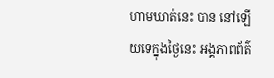ហាមឃាត់នេះ បាន នៅឡើយទេក្នុងថ្ងៃនេះ អង្គភាពព័ត៌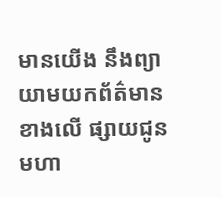មានយើង នឹងព្យាយាមយកព័ត៌មានខាងលើ ផ្សាយជូនមហា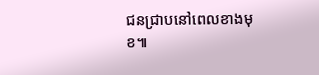ជនជ្រាបនៅពេលខាងមុខ៕